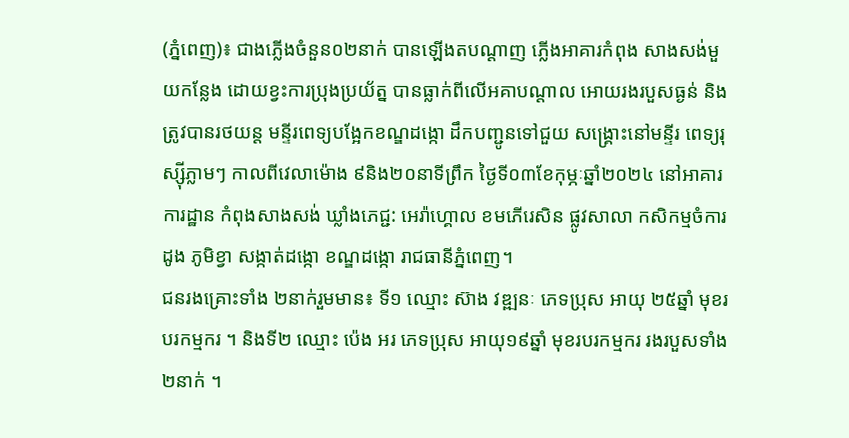(ភ្នំពេញ)៖ ជាងភ្លើងចំនួន០២នាក់ បានឡើងតបណ្ដាញ ភ្លើងអាគារកំពុង សាងសង់មួយកន្លែង ដោយខ្វះការប្រុងប្រយ័ត្ន បានធ្លាក់ពីលើអគាបណ្តាល អោយរងរបួសធ្ងន់ និងត្រូវបានរថយន្ត មន្ទីរពេទ្យបង្អែកខណ្ឌដង្កោ ដឹកបញ្ជូនទៅជួយ សង្គ្រោះនៅមន្ទីរ ពេទ្យរុស្ស៊ីភ្លាមៗ កាលពីវេលាម៉ោង ៩និង២០នាទីព្រឹក ថ្ងៃទី០៣ខែកុម្ភៈឆ្នាំ២០២៤ នៅអាគារការដ្ឋាន កំពុងសាងសង់ ឃ្លាំងភេជ្ជ: អេរ៉ាហ្គោល ខមភើរេសិន ផ្លូវសាលា កសិកម្មចំការដូង ភូមិខ្វា សង្កាត់ដង្កោ ខណ្ឌដង្កោ រាជធានីភ្នំពេញ។
ជនរងគ្រោះទាំង ២នាក់រួមមាន៖ ទី១ ឈ្មោះ ស៊ាង វឌ្ឍនៈ ភេទប្រុស អាយុ ២៥ឆ្នាំ មុខរបរកម្មករ ។ និងទី២ ឈ្មោះ ប៉េង អរ ភេទប្រុស អាយុ១៩ឆ្នាំ មុខរបរកម្មករ រងរបួសទាំង២នាក់ ។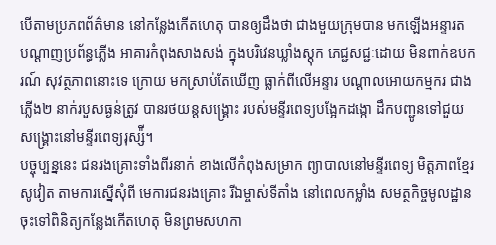បើតាមប្រភពព័ត៌មាន នៅកន្លែងកើតហេតុ បានឲ្យដឹងថា ជាងមួយក្រុមបាន មកឡើងអន្ទារត បណ្ដាញប្រព័ន្ធភ្លើង អាគារកំពុងសាងសង់ ក្នុងបរិវេនឃ្លាំងស្តុក ភេជ្ជសជ្ជៈដោយ មិនពាក់ឧបករណ៍ សុវត្ថភាពនោះទេ ក្រោយ មកស្រាប់តែឃើញ ធ្លាក់ពីលើអន្ទារ បណ្ដាលអោយកម្មករ ជាងភ្លើង២ នាក់របួសធ្ងន់ត្រូវ បានរថយន្តសង្គ្រោះ របស់មន្ទីរពេទ្យបង្អែកដង្កោ ដឹកបញ្ជូនទៅជួយ សង្រ្គោះនៅមន្ទីរពេទ្យរុស្ស៉ី។
បច្ចុប្បន្ននេះ ជនរងគ្រោះទាំងពីរនាក់ ខាងលើកំពុងសម្រាក ព្យាបាលនៅមន្ទីរពេទ្យ មិត្តភាពខ្មែរសូវៀត តាមការស្នើសុំពី មេការជនរងគ្រោះ រីឯម្ចាស់ទីតាំង នៅពេលកម្លាំង សមត្ថកិច្ចមូលដ្ឋាន ចុះទៅពិនិត្យកន្លែងកើតហេតុ មិនព្រមសហកា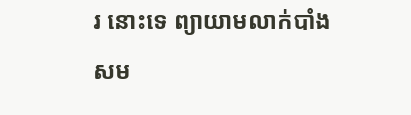រ នោះទេ ព្យាយាមលាក់បាំង សម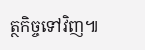ត្ថកិច្ចទៅវិញ៕